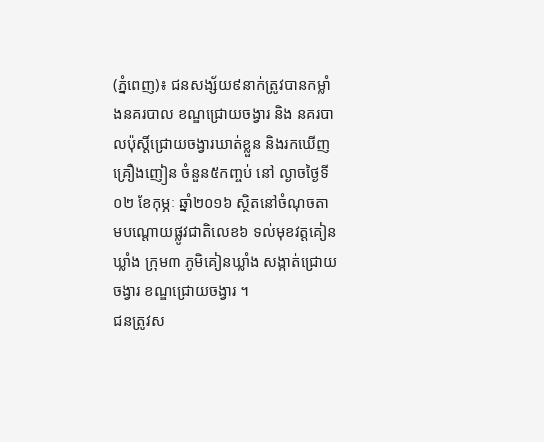(ភ្នំពេញ)៖ ជនសង្ស័យ៩នាក់ត្រូវបានកម្លាំងនគរបាល ខណ្ឌជ្រោយចង្វារ និង នគរបាលប៉ុស្ដិ៍ជ្រោយចង្វារឃាត់ខ្លួន និងរកឃើញគ្រឿងញៀន ចំនួន៥កញ្ចប់ នៅ ល្ងាចថ្ងៃទី០២ ខែកុម្ភៈ ឆ្នាំ២០១៦ ស្ថិតនៅចំណុចតាមបណ្ដោយផ្លូវជាតិលេខ៦ ទល់មុខវត្តគៀនឃ្លាំង ក្រុម៣ ភូមិគៀនឃ្លាំង សង្កាត់ជ្រោយចង្វារ ខណ្ឌជ្រោយចង្វារ ។
ជនត្រូវស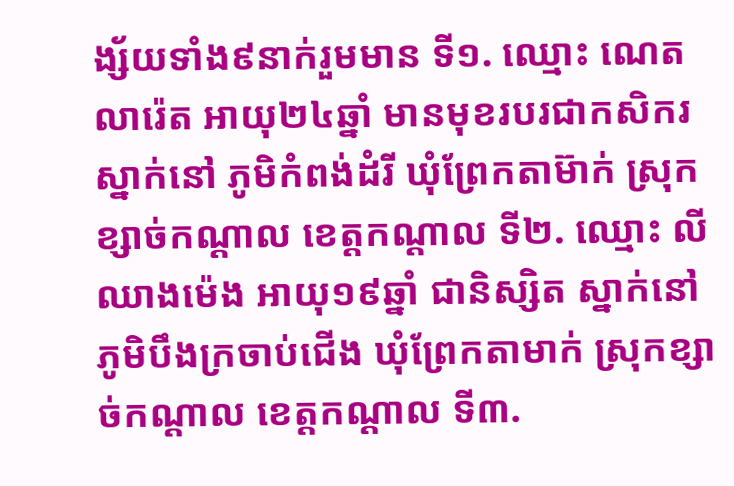ង្ស័យទាំង៩នាក់រួមមាន ទី១. ឈ្មោះ ណេត លារ៉េត អាយុ២៤ឆ្នាំ មានមុខរបរជាកសិករស្នាក់នៅ ភូមិកំពង់ដំរី ឃុំព្រែកតាម៊ាក់ ស្រុកខ្សាច់កណ្ដាល ខេត្តកណ្ដាល ទី២. ឈ្មោះ លី ឈាងម៉េង អាយុ១៩ឆ្នាំ ជានិស្សិត ស្នាក់នៅ ភូមិបឹងក្រចាប់ជើង ឃុំព្រែកតាមាក់ ស្រុកខ្សាច់កណ្ដាល ខេត្តកណ្ដាល ទី៣.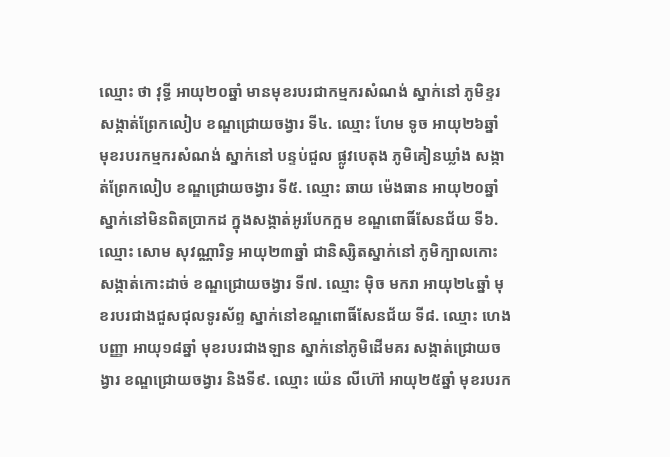ឈ្មោះ ថា វុទ្ធី អាយុ២០ឆ្នាំ មានមុខរបរជាកម្មករសំណង់ ស្នាក់នៅ ភូមិខ្ទរ សង្កាត់ព្រែកលៀប ខណ្ឌជ្រោយចង្វារ ទី៤. ឈ្មោះ ហែម ទូច អាយុ២៦ឆ្នាំ មុខរបរកម្មករសំណង់ ស្នាក់នៅ បន្ទប់ជួល ផ្លូវបេតុង ភូមិគៀនឃ្លាំង សង្កាត់ព្រែកលៀប ខណ្ឌជ្រោយចង្វារ ទី៥. ឈ្មោះ ឆាយ ម៉េងធាន អាយុ២០ឆ្នាំ ស្នាក់នៅមិនពិតប្រាកដ ក្នុងសង្កាត់អូរបែកក្អម ខណ្ឌពោធិ៍សែនជ័យ ទី៦. ឈ្មោះ សោម សុវណ្ណារិទ្ធ អាយុ២៣ឆ្នាំ ជានិស្សិតស្នាក់នៅ ភូមិក្បាលកោះ សង្កាត់កោះដាច់ ខណ្ឌជ្រោយចង្វារ ទី៧. ឈ្មោះ ម៉ិច មករា អាយុ២៤ឆ្នាំ មុខរបរជាងជួសជុលទូរស័ព្ទ ស្នាក់នៅខណ្ឌពោធិ៍សែនជ័យ ទី៨. ឈ្មោះ ហេង បញ្ញា អាយុ១៨ឆ្នាំ មុខរបរជាងឡាន ស្នាក់នៅភូមិដើមគរ សង្កាត់ជ្រោយចង្វារ ខណ្ឌជ្រោយចង្វារ និងទី៩. ឈ្មោះ យ៉េន លីហ៊ៅ អាយុ២៥ឆ្នាំ មុខរបរក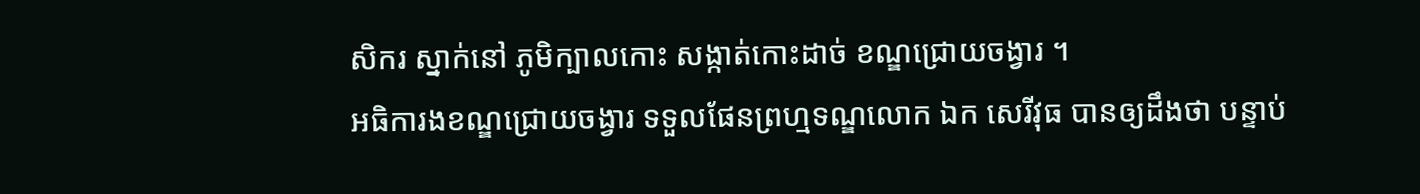សិករ ស្នាក់នៅ ភូមិក្បាលកោះ សង្កាត់កោះដាច់ ខណ្ឌជ្រោយចង្វារ ។
អធិការងខណ្ឌជ្រោយចង្វារ ទទួលផែនព្រហ្មទណ្ឌលោក ឯក សេរីវុធ បានឲ្យដឹងថា បន្ទាប់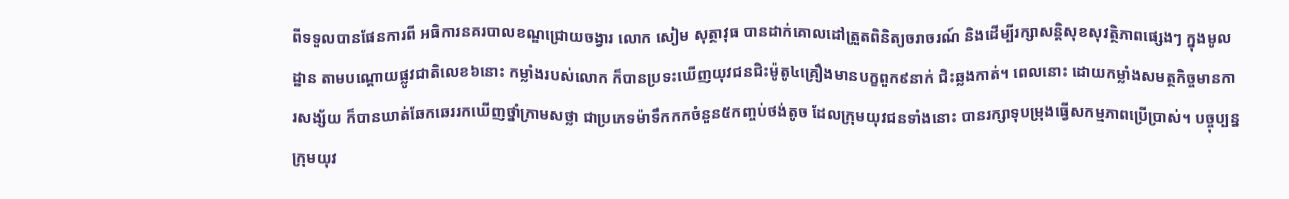ពីទទួលបានផែនការពី អធិការនគរបាលខណ្ឌជ្រោយចង្វារ លោក សៀម សុត្ថាវុធ បានដាក់គោលដៅត្រួតពិនិត្យចរាចរណ៍ និងដើម្បីរក្សាសន្តិសុខសុវត្ថិភាពផ្សេងៗ ក្នុងមូលដ្ឋាន តាមបណ្ដោយផ្លូវជាតិលេខ៦នោះ កម្លាំងរបស់លោក ក៏បានប្រទះឃើញយុវជនជិះម៉ូតូ៤គ្រឿងមានបក្ខពួក៩នាក់ ជិះឆ្លងកាត់។ ពេលនោះ ដោយកម្លាំងសមត្ថកិច្ចមានការសង្ស័យ ក៏បានឃាត់ឆែកឆេររកឃើញថ្នាំក្រាមសថ្លា ជាប្រភេទម៉ាទឹកកកចំនួន៥កញ្ចប់ថង់តូច ដែលក្រុមយុវជនទាំងនោះ បានរក្សាទុបម្រុងធ្វើសកម្មភាពប្រើប្រាស់។ បច្ចុប្បន្នក្រុមយុវ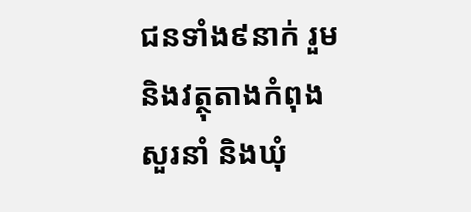ជនទាំង៩នាក់ រួមនិងវត្ថុតាងកំពុងសួរនាំ និងឃុំ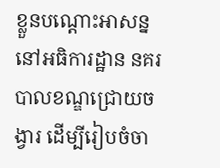ខ្លួនបណ្ដោះអាសន្ននៅអធិការដ្ឋាន នគរបាលខណ្ឌជ្រោយចង្វារ ដើម្បីរៀបចំចា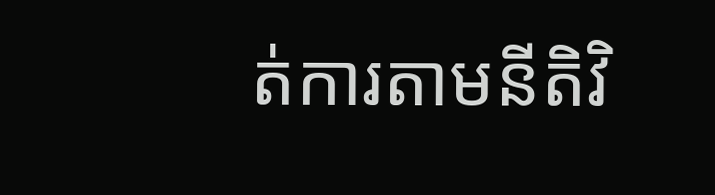ត់ការតាមនីតិវិ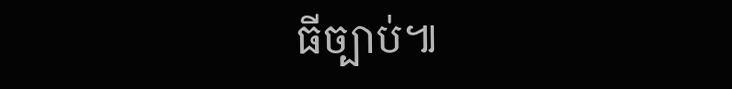ធីច្បាប់៕